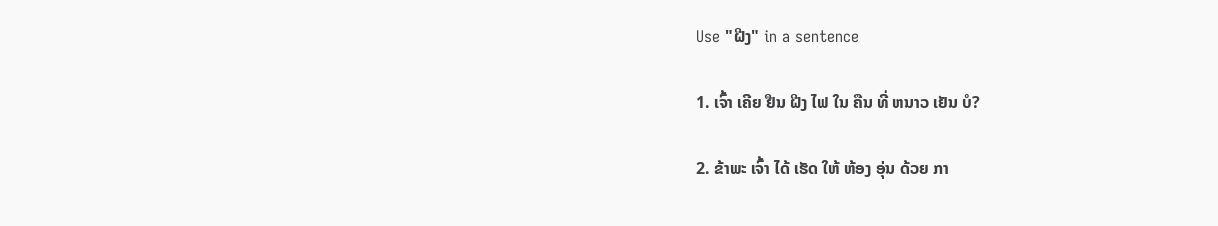Use "ຝີງ" in a sentence

1. ເຈົ້າ ເຄີຍ ຢືນ ຝີງ ໄຟ ໃນ ຄືນ ທີ່ ຫນາວ ເຢັນ ບໍ?

2. ຂ້າພະ ເຈົ້າ ໄດ້ ເຮັດ ໃຫ້ ຫ້ອງ ອຸ່ນ ດ້ວຍ ກາ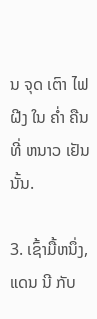ນ ຈຸດ ເຕົາ ໄຟ ຝີງ ໃນ ຄ່ຳ ຄືນ ທີ່ ຫນາວ ເຢັນນັ້ນ.

3. ເຊົ້າມື້ຫນຶ່ງ, ແດນ ນີ ກັບ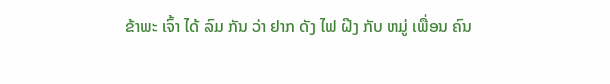ຂ້າພະ ເຈົ້າ ໄດ້ ລົມ ກັນ ວ່າ ຢາກ ດັງ ໄຟ ຝີງ ກັບ ຫມູ່ ເພື່ອນ ຄົນ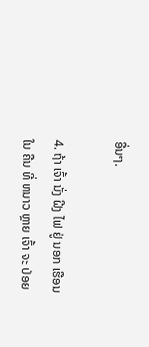ອື່ນໆ.

4. ຖ້າ ເຈົ້າ ນັ່ງ ຝີງ ໄຟ ຢູ່ ນອກ ເຮືອນ ໃນ ຄືນ ທີ່ ຫນາວ ຫຼາຍ ເຈົ້າ ຈະ ປ່ອຍ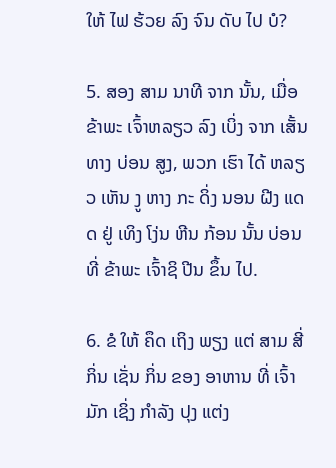ໃຫ້ ໄຟ ຮ້ວຍ ລົງ ຈົນ ດັບ ໄປ ບໍ?

5. ສອງ ສາມ ນາທີ ຈາກ ນັ້ນ, ເມື່ອ ຂ້າພະ ເຈົ້າຫລຽວ ລົງ ເບິ່ງ ຈາກ ເສັ້ນທາງ ບ່ອນ ສູງ, ພວກ ເຮົາ ໄດ້ ຫລຽວ ເຫັນ ງູ ຫາງ ກະ ດິ່ງ ນອນ ຝີງ ແດດ ຢູ່ ເທິງ ໂງ່ນ ຫີນ ກ້ອນ ນັ້ນ ບ່ອນ ທີ່ ຂ້າພະ ເຈົ້າຊິ ປີນ ຂຶ້ນ ໄປ.

6. ຂໍ ໃຫ້ ຄຶດ ເຖິງ ພຽງ ແຕ່ ສາມ ສີ່ ກິ່ນ ເຊັ່ນ ກິ່ນ ຂອງ ອາຫານ ທີ່ ເຈົ້າ ມັກ ເຊິ່ງ ກໍາລັງ ປຸງ ແຕ່ງ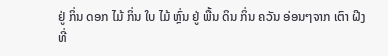ຢູ່ ກິ່ນ ດອກ ໄມ້ ກິ່ນ ໃບ ໄມ້ ຫຼົ່ນ ຢູ່ ພື້ນ ດິນ ກິ່ນ ຄວັນ ອ່ອນໆຈາກ ເຕົາ ຝີງ ທີ່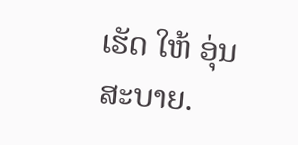ເຮັດ ໃຫ້ ອຸ່ນ ສະບາຍ.